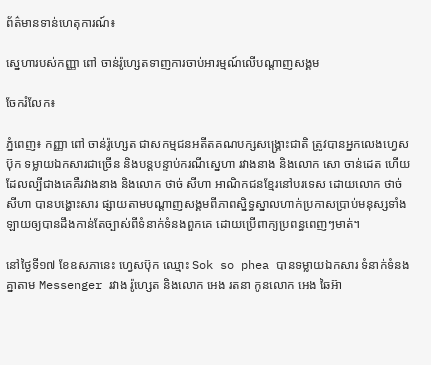ព័ត៌មានទាន់ហេតុការណ៍៖

ស្នេហារបស់កញ្ញា ពៅ ចាន់រ៉ូហ្សេតទាញការចាប់អារម្មណ៍លើបណ្តាញសង្គម

ចែករំលែក៖

ភ្នំពេញ៖ កញ្ញា ពៅ ចាន់រ៉ូហ្សេត ជាសកម្មជនអតីតគណបក្សសង្គ្រោះជាតិ ត្រូវបានអ្នកលេងហ្វេសប៊ុក ទម្លាយឯកសារជាច្រើន និងបន្តបន្ទាប់ករណីស្នេហា រវាងនាង និងលោក សោ ចាន់ដេត ហើយ ដែលល្បីជាងគេគឺរវាងនាង និងលោក ថាច់ សីហា អាណិកជនខ្មែរនៅបរទេស ដោយលោក ថាច់ សីហា បានបង្ហោះសារ ផ្សាយតាមបណ្តាញសង្គមពីភាពស្និទ្ធស្នាលហាក់ប្រកាសប្រាប់មនុស្សទាំងឡាយឲ្យបានដឹងកាន់តែច្បាស់ពីទំនាក់ទំនងពួកគេ ដោយប្រើពាក្យប្រពន្ធពេញៗមាត់។

នៅថ្ងៃទី១៧ ខែឧសភានេះ ហ្វេសប៊ុក ឈ្មោះ Sok so phea បានទម្លាយឯកសារ ទំនាក់ទំនងគ្នាតាម Messenger រវាង រ៉ូហ្សេត និងលោក អេង រតនា កូនលោក អេង ឆៃអ៊ា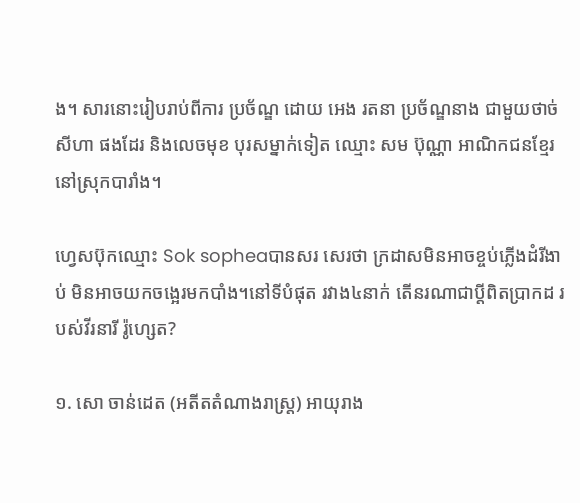ង។ សារនោះរៀបរាប់ពីការ ប្រច័ណ្ឌ ដោយ អេង រតនា ប្រច័ណ្ឌនាង ជាមួយថាច់ សីហា ផងដែរ និងលេចមុខ បុរសម្នាក់ទៀត ឈ្មោះ សម ប៊ុណ្ណា អាណិកជនខ្មែរនៅស្រុកបារាំង។

ហ្វេសប៊ុកឈ្មោះ Sok sopheaបានសរ សេរថា ក្រដាសមិនអាចខ្ចប់ភ្លើងដំរីងាប់ មិនអាចយកចង្អេរមកបាំង។នៅទីបំផុត រវាង៤នាក់ តើនរណាជាប្តីពិតប្រាកដ របស់វីរនារី រ៉ូហ្សេត?

១. សោ ចាន់ដេត (អតីតតំណាងរាស្ត្រ) អាយុរាង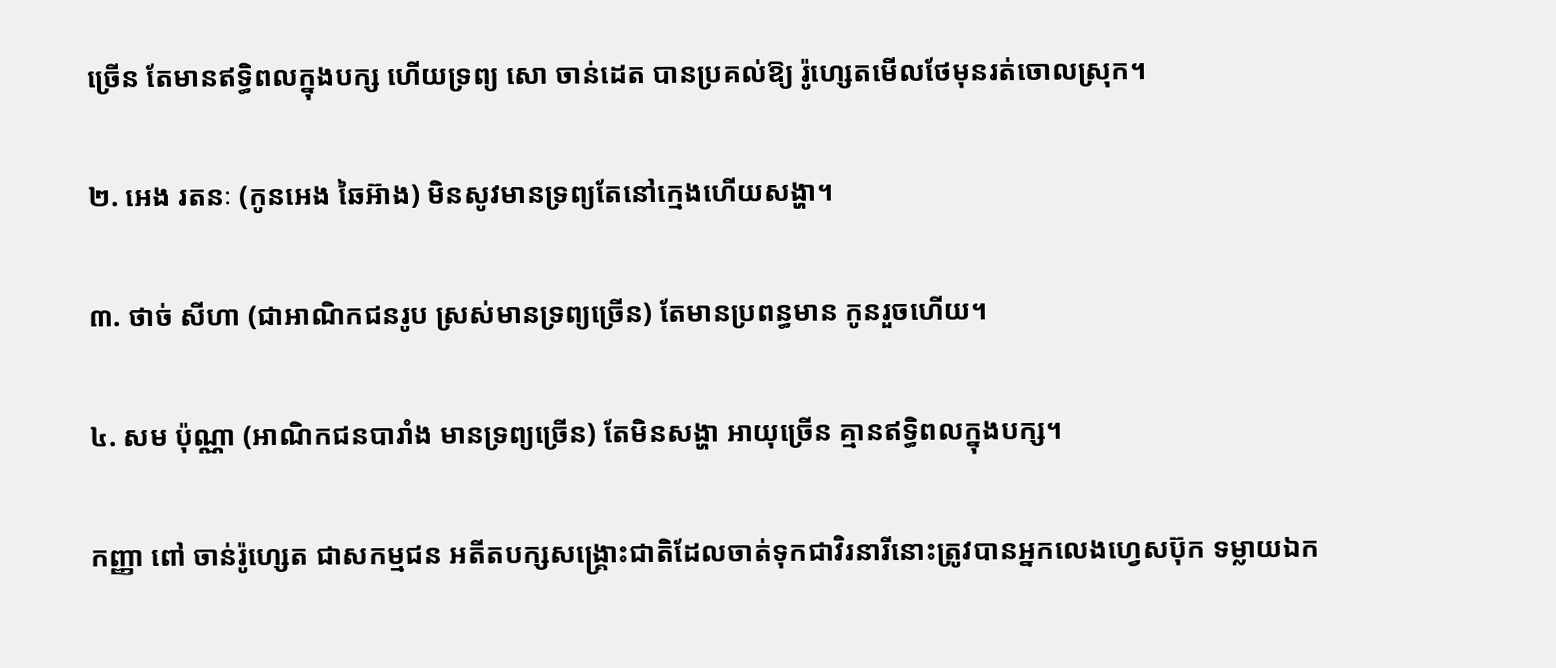ច្រើន តែមានឥទ្ធិពលក្នុងបក្ស ហើយទ្រព្យ សោ ចាន់ដេត បានប្រគល់ឱ្យ រ៉ូហ្សេតមើលថែមុនរត់ចោលស្រុក។

២. អេង រតនៈ (កូនអេង ឆៃអ៊ាង) មិនសូវមានទ្រព្យតែនៅក្មេងហើយសង្ហា។

៣. ថាច់ សីហា (ជាអាណិកជនរូប ស្រស់មានទ្រព្យច្រើន) តែមានប្រពន្ធមាន កូនរួចហើយ។

៤. សម ប៉ុណ្ណា (អាណិកជនបារាំង មានទ្រព្យច្រើន) តែមិនសង្ហា អាយុច្រើន គ្មានឥទ្ធិពលក្នុងបក្ស។

កញ្ញា ពៅ ចាន់រ៉ូហ្សេត ជាសកម្មជន អតីតបក្សសង្គ្រោះជាតិដែលចាត់ទុកជាវិរនារីនោះត្រូវបានអ្នកលេងហ្វេសប៊ុក ទម្លាយឯក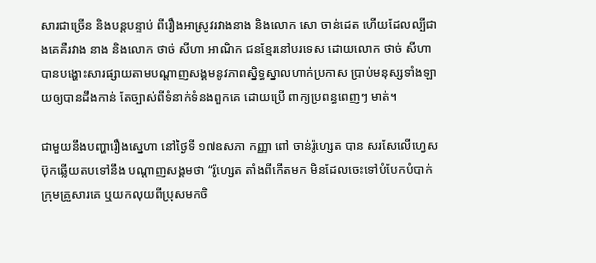សារជាច្រើន និងបន្តបន្ទាប់ ពីរឿងអាស្រូវរវាងនាង និងលោក សោ ចាន់ដេត ហើយដែលល្បីជាងគេគឺរវាង នាង និងលោក ថាច់ សីហា អាណិក ជនខ្មែរនៅបរទេស ដោយលោក ថាច់ សីហា បានបង្ហោះសារផ្សាយតាមបណ្តាញសង្គមនូវភាពស្និទ្ធស្នាលហាក់ប្រកាស ប្រាប់មនុស្សទាំងឡាយឲ្យបានដឹងកាន់ តែច្បាស់ពីទំនាក់ទំនងពួកគេ ដោយប្រើ ពាក្យប្រពន្ធពេញៗ មាត់។

ជាមួយនឹងបញ្ហារឿងស្នេហា នៅថ្ងៃទី ១៧ឧសភា កញ្ញា ពៅ ចាន់រ៉ូហ្សេត បាន សរសែលើហ្វេសប៊ុកឆ្លើយតបទៅនឹង បណ្តាញសង្គមថា “រ៉ូហ្សេត តាំងពីកើតមក មិនដែលចេះទៅបំបែកបំបាក់ក្រុមគ្រួសារគេ ឬយកលុយពីប្រុសមកចិ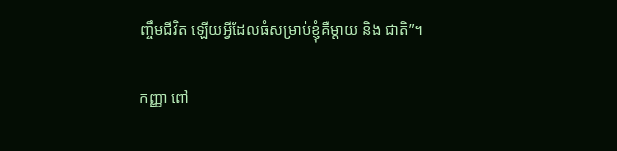ញ្ចឹមជីវិត ឡើយអ្វីដែលធំសម្រាប់ខ្ញុំគឺម្តាយ និង ជាតិ”។

កញ្ញា ពៅ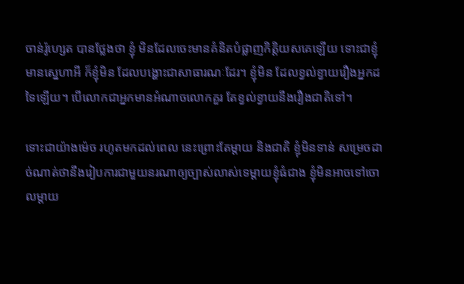ចាន់រ៉ូហ្សេត បានថ្លែងថា ខ្ញុំ មិនដែលចេះមានគំនិតបំផ្លាញកិត្តិយសគេឡើយ ទោះជាខ្ញុំមានស្នេហាអី ក៏ខ្ញុំមិន ដែលបង្ហោះជាសាធារណៈដែរ។ ខ្ញុំមិន ដែលខ្វល់ខ្វាយរឿងអ្នកដទៃឡើយ។ បើលោកជាអ្នកមានអំណាចលោកគួរ តែខ្វល់ខ្វាយនឹងរឿងជាតិទៅ។

ទោះជាយ៉ាងម៉េច រហូតមកដល់ពេល នេះព្រោះតែម្តាយ និងជាតិ ខ្ញុំមិនទាន់ សម្រេចដាច់ណាត់ថានឹងរៀបការជាមួយនរណាឲ្យច្បាស់លាស់ទេម្តាយខ្ញុំធំជាង ខ្ញុំមិនអាចទៅចោលម្តាយ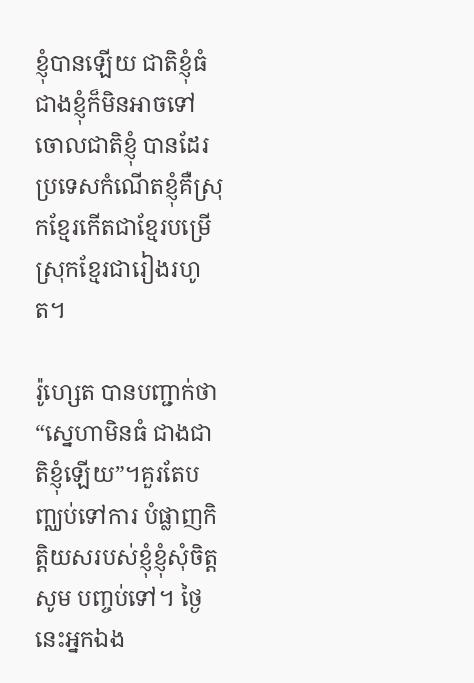ខ្ញុំបានឡើយ ជាតិខ្ញុំធំជាងខ្ញុំក៏មិនអាចទៅចោលជាតិខ្ញុំ បានដែរប្រទេសកំណើតខ្ញុំគឺស្រុកខ្មែរកើតជាខ្មែរបម្រើស្រុកខ្មែរជារៀងរហូត។

រ៉ូហ្សេត បានបញ្ជាក់ថា “ស្នេហាមិនធំ ជាងជាតិខ្ញុំឡើយ”។គួរតែបញ្ឈប់ទៅការ បំផ្លាញកិត្តិយសរបស់ខ្ញុំខ្ញុំសុំចិត្តសូម បញ្ចប់ទៅ។ ថ្ងៃនេះអ្នកឯង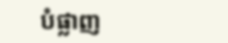បំផ្លាញ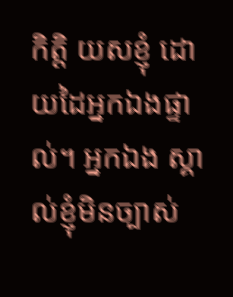កិត្តិ យសខ្ញុំ ដោយដៃអ្នកឯងផ្ទាល់។ អ្នកឯង ស្គាល់ខ្ញុំមិនច្បាស់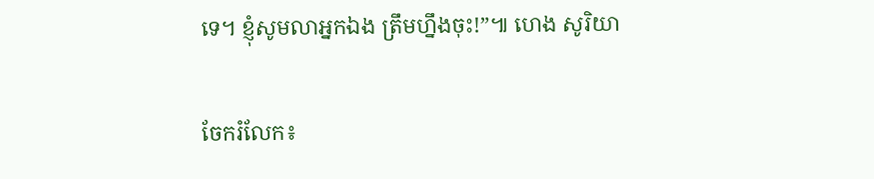ទេ។ ខ្ញុំសូមលាអ្នកឯង ត្រឹមហ្នឹងចុះ!”៕ ហេង សូរិយា


ចែករំលែក៖